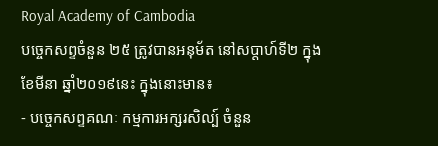Royal Academy of Cambodia
បច្ចេកសព្ទចំនួន ២៥ ត្រូវបានអនុម័ត នៅសប្តាហ៍ទី២ ក្នុងខែមីនា ឆ្នាំ២០១៩នេះ ក្នុងនោះមាន៖
- បច្ចេកសព្ទគណៈ កម្មការអក្សរសិល្ប៍ ចំនួន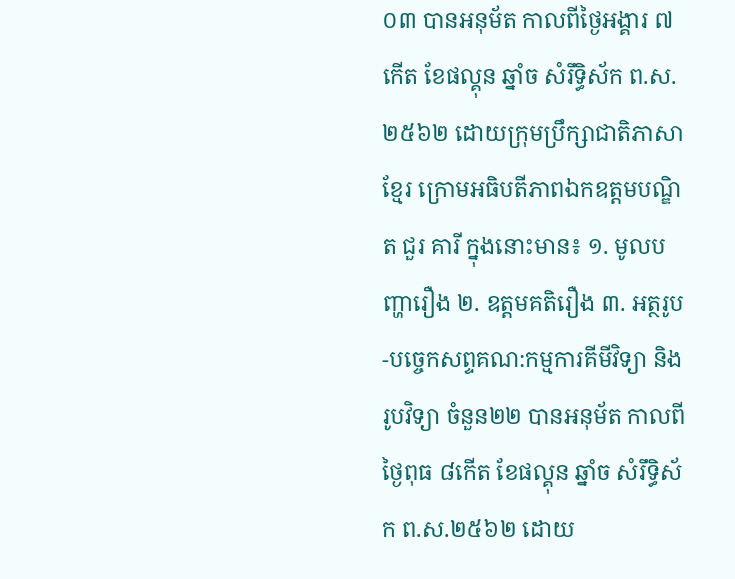០៣ បានអនុម័ត កាលពីថ្ងៃអង្គារ ៧កើត ខែផល្គុន ឆ្នាំច សំរឹទ្ធិស័ក ព.ស.២៥៦២ ដោយក្រុមប្រឹក្សាជាតិភាសាខ្មែរ ក្រោមអធិបតីភាពឯកឧត្តមបណ្ឌិត ជួរ គារី ក្នុងនោះមាន៖ ១. មូលបញ្ហារឿង ២. ឧត្តមគតិរឿង ៣. អត្ថរូប
-បច្ចេកសព្ទគណ:កម្មការគីមីវិទ្យា និង រូបវិទ្យា ចំនួន២២ បានអនុម័ត កាលពី ថ្ងៃពុធ ៨កើត ខែផល្គុន ឆ្នាំច សំរឹទ្ធិស័ក ព.ស.២៥៦២ ដោយ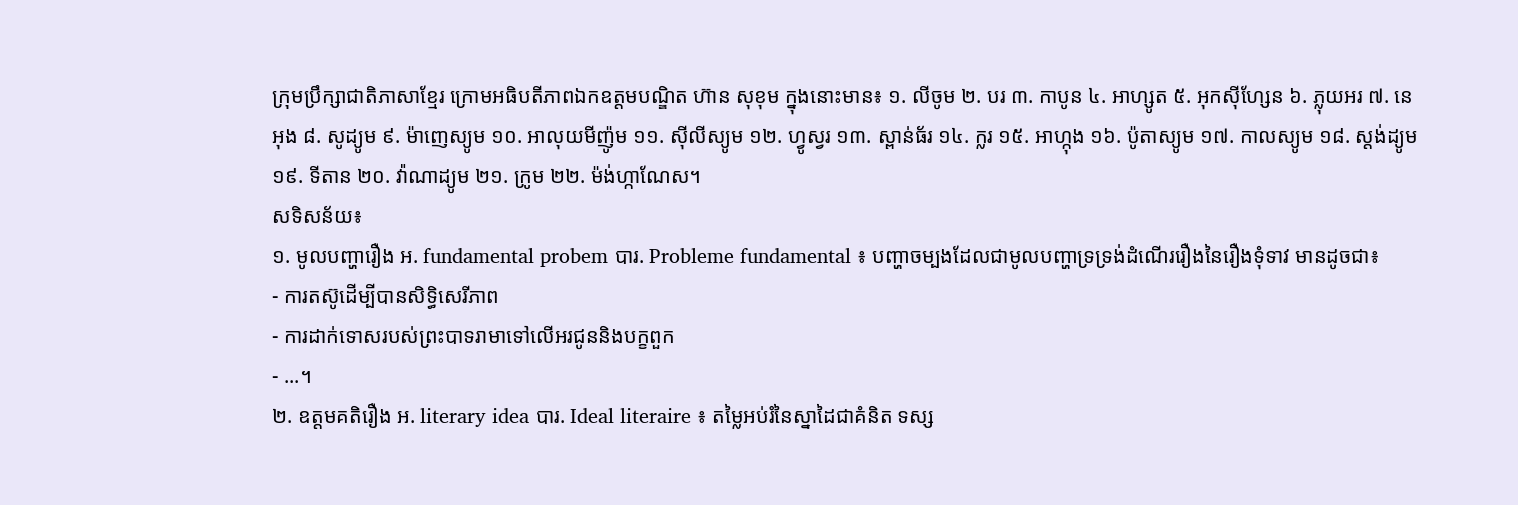ក្រុមប្រឹក្សាជាតិភាសាខ្មែរ ក្រោមអធិបតីភាពឯកឧត្តមបណ្ឌិត ហ៊ាន សុខុម ក្នុងនោះមាន៖ ១. លីចូម ២. បរ ៣. កាបូន ៤. អាហ្សូត ៥. អុកស៊ីហ្សែន ៦. ភ្លុយអរ ៧. នេអុង ៨. សូដ្យូម ៩. ម៉ាញេស្យូម ១០. អាលុយមីញ៉ូម ១១. ស៊ីលីស្យូម ១២. ហ្វូស្វរ ១៣. ស្ពាន់ធ័រ ១៤. ក្លរ ១៥. អាហ្កុង ១៦. ប៉ូតាស្យូម ១៧. កាលស្យូម ១៨. ស្តង់ដ្យូម ១៩. ទីតាន ២០. វ៉ាណាដ្យូម ២១. ក្រូម ២២. ម៉ង់ហ្កាណែស។
សទិសន័យ៖
១. មូលបញ្ហារឿង អ. fundamental probem បារ. Probleme fundamental ៖ បញ្ហាចម្បងដែលជាមូលបញ្ហាទ្រទ្រង់ដំណើររឿងនៃរឿងទុំទាវ មានដូចជា៖
- ការតស៊ូដើម្បីបានសិទ្ធិសេរីភាព
- ការដាក់ទោសរបស់ព្រះបាទរាមាទៅលើអរជូននិងបក្ខពួក
- ...។
២. ឧត្តមគតិរឿង អ. literary idea បារ. Ideal literaire ៖ តម្លៃអប់រំនៃស្នាដៃជាគំនិត ទស្ស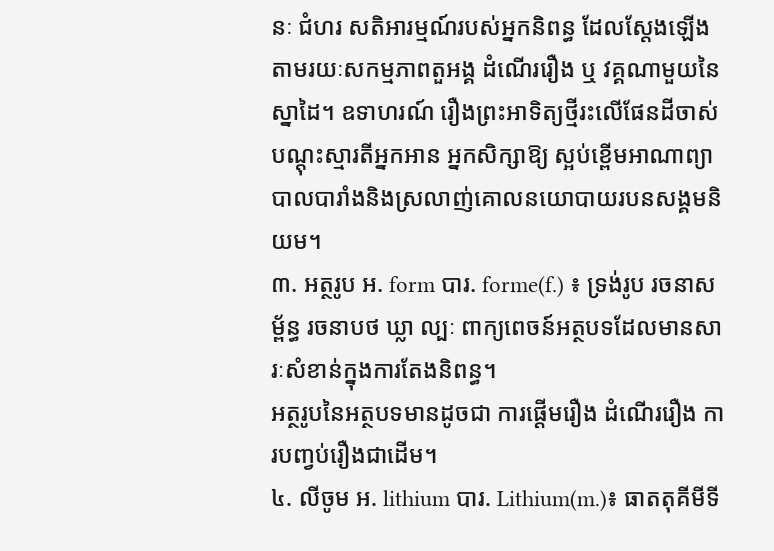នៈ ជំហរ សតិអារម្មណ៍របស់អ្នកនិពន្ធ ដែលស្តែងឡើងតាមរយៈសកម្មភាពតួអង្គ ដំណើររឿង ឬ វគ្គណាមួយនៃស្នាដៃ។ ឧទាហរណ៍ រឿងព្រះអាទិត្យថ្មីរះលើផែនដីចាស់ បណ្តុះស្មារតីអ្នកអាន អ្នកសិក្សាឱ្យ ស្អប់ខ្ពើមអាណាព្យាបាលបារាំងនិងស្រលាញ់គោលនយោបាយរបនសង្គមនិយម។
៣. អត្ថរូប អ. form បារ. forme(f.) ៖ ទ្រង់រូប រចនាសម្ព័ន្ធ រចនាបថ ឃ្លា ល្បៈ ពាក្យពេចន៍អត្ថបទដែលមានសារៈសំខាន់ក្នុងការតែងនិពន្ធ។
អត្ថរូបនៃអត្ថបទមានដូចជា ការផ្តើមរឿង ដំណើររឿង ការបញ្វប់រឿងជាដើម។
៤. លីចូម អ. lithium បារ. Lithium(m.)៖ ធាតតុគីមីទី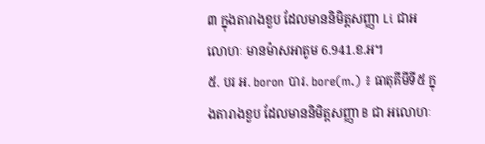៣ ក្នុងតារាងខួប ដែលមាននិមិត្តសញ្ញា Li ជាអលោហៈ មានម៉ាសអាតូម 6.941.ខ.អ។
៥. បរ អ. boron បារ. bore(m.) ៖ ធាតុគីមីទី៥ ក្នុងតារាងខួប ដែលមាននិមិត្តសញ្ញា B ជា អលោហៈ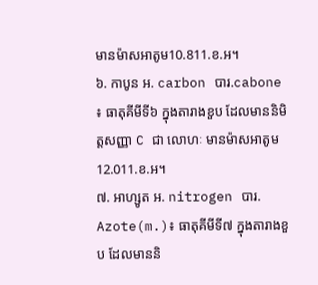មានម៉ាសអាតូម10.811.ខ.អ។
៦. កាបូន អ. carbon បារ.cabone ៖ ធាតុគីមីទី៦ ក្នុងតារាងខួប ដែលមាននិមិត្តសញ្ញា C ជា លោហៈ មានម៉ាសអាតូម 12.011.ខ.អ។
៧. អាហ្សូត អ. nitrogen បារ. Azote(m.)៖ ធាតុគីមីទី៧ ក្នុងតារាងខួប ដែលមាននិ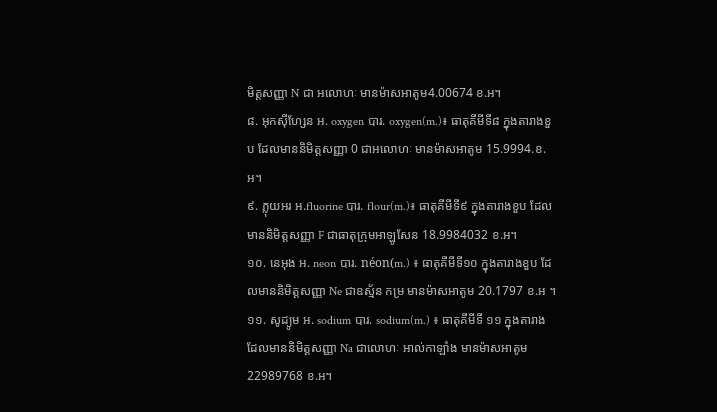មិត្តសញ្ញា N ជា អលោហៈ មានម៉ាសអាតូម4.00674 ខ.អ។
៨. អុកស៊ីហ្សែន អ. oxygen បារ. oxygen(m.)៖ ធាតុគីមីទី៨ ក្នុងតារាងខួប ដែលមាននិមិត្តសញ្ញា 0 ជាអលោហៈ មានម៉ាសអាតូម 15.9994.ខ.អ។
៩. ភ្លុយអរ អ.fluorine បារ. flour(m.)៖ ធាតុគីមីទី៩ ក្នុងតារាងខួប ដែលមាននិមិត្តសញ្ញា F ជាធាតុក្រុមអាឡូសែន 18.9984032 ខ.អ។
១០. នេអុង អ. neon បារ. néon(m.) ៖ ធាតុគីមីទី១០ ក្នុងតារាងខួប ដែលមាននិមិត្តសញ្ញា Ne ជាឧស្ម័ន កម្រ មានម៉ាសអាតូម 20.1797 ខ.អ ។
១១. សូដ្យូម អ. sodium បារ. sodium(m.) ៖ ធាតុគីមីទី ១១ ក្នុងតារាង ដែលមាននិមិត្តសញ្ញា Na ជាលោហៈ អាល់កាឡាំង មានម៉ាសអាតូម 22989768 ខ.អ។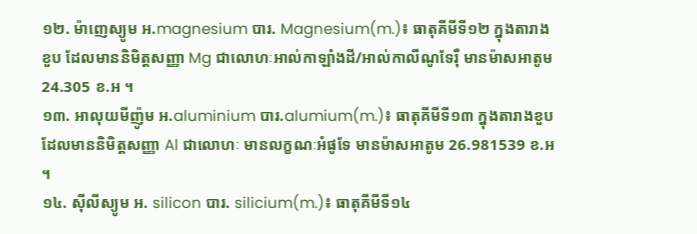១២. ម៉ាញេស្យូម អ.magnesium បារ. Magnesium(m.)៖ ធាតុគីមីទី១២ ក្នុងតារាងខួប ដែលមាននិមិត្តសញ្ញា Mg ជាលោហៈអាល់កាឡាំងដី/អាល់កាលីណូទែរ៉ឺ មានម៉ាសអាតូម 24.305 ខ.អ ។
១៣. អាលុយមីញ៉ូម អ.aluminium បារ.alumium(m.)៖ ធាតុគីមីទី១៣ ក្នុងតារាងខួប ដែលមាននិមិត្តសញ្ញា Al ជាលោហៈ មានលក្ខណៈអំផូទែ មានម៉ាសអាតូម 26.981539 ខ.អ ។
១៤. ស៊ីលីស្យូម អ. silicon បារ. silicium(m.)៖ ធាតុគីមីទី១៤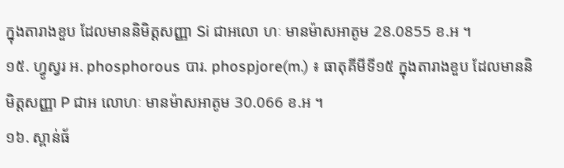ក្នុងតារាងខួប ដែលមាននិមិត្តសញ្ញា Si ជាអលោ ហៈ មានម៉ាសអាតូម 28.0855 ខ.អ ។
១៥. ហ្វូស្វរ អ. phosphorous បារ. phospjore(m.) ៖ ធាតុគីមីទី១៥ ក្នុងតារាងខួប ដែលមាននិមិត្តសញ្ញា P ជាអ លោហៈ មានម៉ាសអាតូម 30.066 ខ.អ ។
១៦. ស្ពាន់ធ័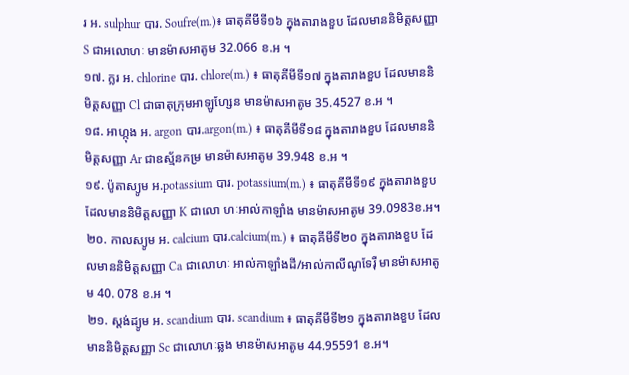រ អ. sulphur បារ. Soufre(m.)៖ ធាតុគីមីទី១៦ ក្នុងតារាងខួប ដែលមាននិមិត្តសញ្ញា S ជាអលោហៈ មានម៉ាសអាតូម 32.066 ខ.អ ។
១៧. ក្លរ អ. chlorine បារ. chlore(m.) ៖ ធាតុគីមីទី១៧ ក្នុងតារាងខួប ដែលមាននិមិត្តសញ្ញា Cl ជាធាតុក្រុមអាឡូហ្សែន មានម៉ាសអាតូម 35.4527 ខ.អ ។
១៨. អាហ្កុង អ. argon បារ.argon(m.) ៖ ធាតុគីមីទី១៨ ក្នុងតារាងខួប ដែលមាននិមិត្តសញ្ញា Ar ជាឧស្ម័នកម្រ មានម៉ាសអាតូម 39.948 ខ.អ ។
១៩. ប៉ូតាស្យូម អ.potassium បារ. potassium(m.) ៖ ធាតុគីមីទី១៩ ក្នុងតារាងខួប ដែលមាននិមិត្តសញ្ញា K ជាលោ ហៈអាល់កាឡាំង មានម៉ាសអាតូម 39.0983ខ.អ។
២០. កាលស្យូម អ. calcium បារ.calcium(m.) ៖ ធាតុគីមីទី២០ ក្នុងតារាងខួប ដែលមាននិមិត្តសញ្ញា Ca ជាលោហៈ អាល់កាឡាំងដី/អាល់កាលីណូទែរ៉ឺ មានម៉ាសអាតូម 40. 078 ខ.អ ។
២១. ស្តង់ដ្យូម អ. scandium បារ. scandium ៖ ធាតុគីមីទី២១ ក្នុងតារាងខួប ដែលមាននិមិត្តសញ្ញា Sc ជាលោហៈឆ្លង មានម៉ាសអាតូម 44.95591 ខ.អ។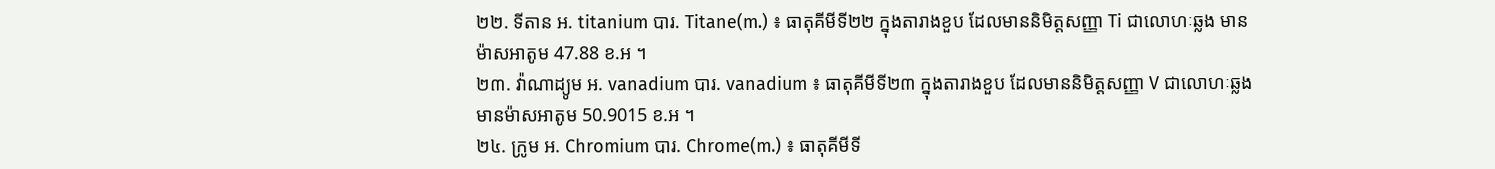២២. ទីតាន អ. titanium បារ. Titane(m.) ៖ ធាតុគីមីទី២២ ក្នុងតារាងខួប ដែលមាននិមិត្តសញ្ញា Ti ជាលោហៈឆ្លង មានម៉ាសអាតូម 47.88 ខ.អ ។
២៣. វ៉ាណាដ្យូម អ. vanadium បារ. vanadium ៖ ធាតុគីមីទី២៣ ក្នុងតារាងខួប ដែលមាននិមិត្តសញ្ញា V ជាលោហៈឆ្លង មានម៉ាសអាតូម 50.9015 ខ.អ ។
២៤. ក្រូម អ. Chromium បារ. Chrome(m.) ៖ ធាតុគីមីទី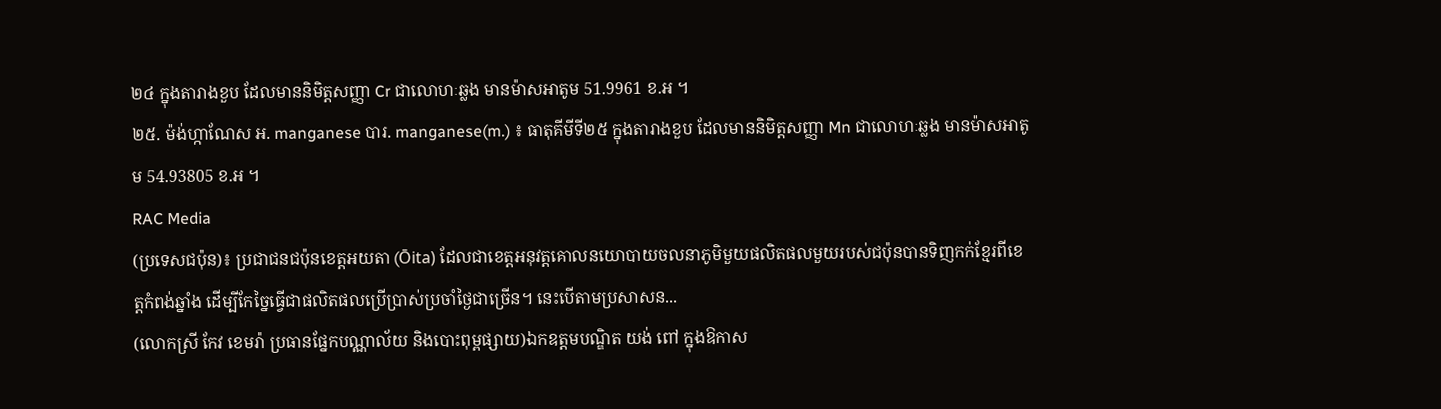២៤ ក្នុងតារាងខួប ដែលមាននិមិត្តសញ្ញា Cr ជាលោហៈឆ្លង មានម៉ាសអាតូម 51.9961 ខ.អ ។
២៥. ម៉ង់ហ្កាណែស អ. manganese បារ. manganese(m.) ៖ ធាតុគីមីទី២៥ ក្នុងតារាងខួប ដែលមាននិមិត្តសញ្ញា Mn ជាលោហៈឆ្លង មានម៉ាសអាតូម 54.93805 ខ.អ ។
RAC Media
(ប្រទេសជប៉ុន)៖ ប្រជាជនជប៉ុនខេត្តអយតា (Ōita) ដែលជាខេត្តអនុវត្តគោលនយោបាយចលនាភូមិមួយផលិតផលមួយរបស់ជប៉ុនបានទិញកក់ខ្មែរពីខេត្តកំពង់ឆ្នាំង ដើម្បីកែច្នៃធ្វើជាផលិតផលប្រើប្រាស់ប្រចាំថ្ងៃជាច្រើន។ នេះបើតាមប្រសាសន...
(លោកស្រី កែវ ខេមរ៉ា ប្រធានផ្នែកបណ្ណាល័យ និងបោះពុម្ពផ្សាយ)ឯកឧត្តមបណ្ឌិត យង់ ពៅ ក្នុងឱកាស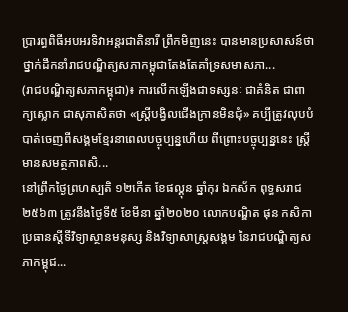ប្រារព្ធពិធីអបអរទិវាអន្តរជាតិនារី ព្រឹកមិញនេះ បានមានប្រសាសន៍ថា ថ្នាក់ដឹកនាំរាជបណ្ឌិត្យសភាកម្ពុជាតែងតែគាំទ្រសមាសភា...
(រាជបណ្ឌិត្យសភាកម្ពុជា)៖ ការលើកឡើងជាទស្សនៈ ជាគំនិត ជាពាក្យស្លោក ជាសុភាសិតថា «ស្ត្រីបង្វិលជើងក្រានមិនជុំ» គប្បីត្រូវលុបបំបាត់ចេញពីសង្គមខ្មែរនាពេលបច្ចុប្បន្នហើយ ពីព្រោះបច្ចុប្បន្ននេះ ស្ត្រីមានសមត្ថភាពសិ...
នៅព្រឹកថ្ងៃព្រហស្បតិ ១២កើត ខែផល្គុន ឆ្នាំកុរ ឯកស័ក ពុទ្ធសរាជ ២៥៦៣ ត្រូវនឹងថ្ងៃទី៥ ខែមីនា ឆ្នាំ២០២០ លោកបណ្ឌិត ផុន កសិកា ប្រធានស្ដីទីវិទ្យាស្ថានមនុស្ស និងវិទ្យាសាស្ត្រសង្គម នៃរាជបណ្ឌិត្យសភាកម្ពុជ...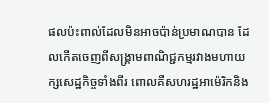ផលប៉ះពាល់ដែលមិនអាចប៉ាន់ប្រមាណបាន ដែលកើតចេញពីសង្គ្រាមពាណិជ្ជកម្មរវាងមហាយក្សសេដ្ឋកិច្ចទាំងពីរ ពោលគឺសហរដ្ឋអាម៉េរិកនិង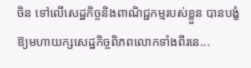ចិន ទៅលើសេដ្ឋកិច្ចនិងពាណិជ្ជកម្មរបស់ខ្លួន បានបង្ខំឱ្យមហាយក្សសេដ្ឋកិច្ចពិភពលោកទាំងពីរនេ...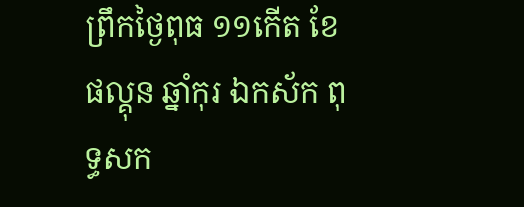ព្រឹកថ្ងៃពុធ ១១កើត ខែផល្គុន ឆ្នាំកុរ ឯកស័ក ពុទ្ធសក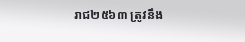រាជ២៥៦៣ ត្រូវនឹង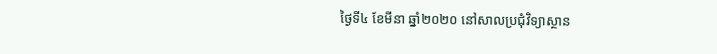ថ្ងៃទី៤ ខែមីនា ឆ្នាំ២០២០ នៅសាលប្រជុំវិទ្យាស្ថាន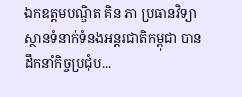ឯកឧត្តមបណ្ឌិត គិន ភា ប្រធានវិទ្យាស្ថានទំនាក់ទំនងអន្តរជាតិកម្ពុជា បានដឹកនាំកិច្ចប្រជុំប...